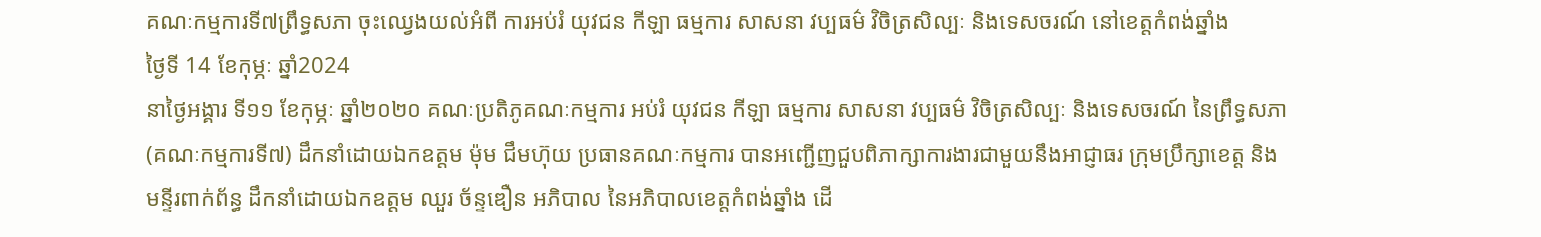គណៈកម្មការទី៧ព្រឹទ្ធសភា ចុះឈ្វេងយល់អំពី ការអប់រំ យុវជន កីឡា ធម្មការ សាសនា វប្បធម៌ វិចិត្រសិល្បៈ និងទេសចរណ៍ នៅខេត្តកំពង់ឆ្នាំង
ថ្ងៃទី 14 ខែកុម្ភៈ ឆ្នាំ2024
នាថ្ងៃអង្គារ ទី១១ ខែកុម្ភៈ ឆ្នាំ២០២០ គណៈប្រតិភូគណៈកម្មការ អប់រំ យុវជន កីឡា ធម្មការ សាសនា វប្បធម៌ វិចិត្រសិល្បៈ និងទេសចរណ៍ នៃព្រឹទ្ធសភា (គណៈកម្មការទី៧) ដឹកនាំដោយឯកឧត្តម ម៉ុម ជឹមហ៊ុយ ប្រធានគណៈកម្មការ បានអញ្ជើញជួបពិភាក្សាការងារជាមួយនឹងអាជ្ញាធរ ក្រុមប្រឹក្សាខេត្ត និងមន្ទីរពាក់ព័ន្ធ ដឹកនាំដោយឯកឧត្តម ឈួរ ច័ន្ទឌឿន អភិបាល នៃអភិបាលខេត្តកំពង់ឆ្នាំង ដើ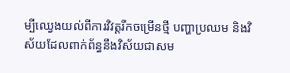ម្បីឈ្វេងយល់ពីការវិវត្តរីកចម្រើនថ្មី បញ្ហាប្រឈម និងវិស័យដែលពាក់ព័ន្ធនឹងវិស័យជាសម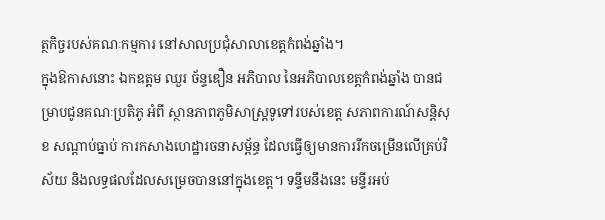ត្ថកិច្ចរបស់គណៈកម្មការ នៅសាលប្រជុំសាលាខេត្តកំពង់ឆ្នាំង។
ក្នុងឱកាសនោះ ឯកឧត្តម ឈួរ ច័ន្ទឌឿន អភិបាល នៃអភិបាលខេត្តកំពង់ឆ្នាំង បានជម្រាបជូនគណៈប្រតិភូ អំពី ស្ថានភាពភូមិសាស្ត្រទូទៅរបស់ខេត្ត សភាពការណ៍សន្តិសុខ សណ្តាប់ធ្នាប់ ការកសាងហេដ្ឋារចនាសម្ព័ន្ធ ដែលធ្វើឲ្យមានការរីកចម្រើនលើគ្រប់វិស័យ និងលទ្ធផលដែលសម្រេចបាននៅក្នុងខេត្ត។ ទន្ទឹមនឹងនេះ មន្ទីរអប់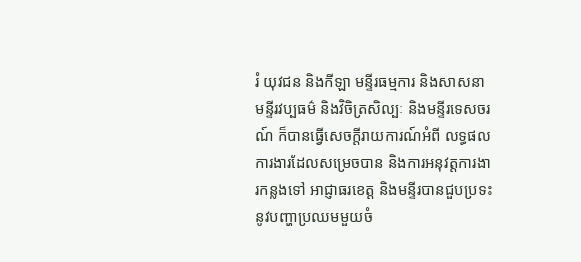រំ យុវជន និងកីឡា មន្ទីរធម្មការ និងសាសនា មន្ទីរវប្បធម៌ និងវិចិត្រសិល្បៈ និងមន្ទីរទេសចរណ៍ ក៏បានធ្វើសេចក្តីរាយការណ៍អំពី លទ្ធផលការងារដែលសម្រេចបាន និងការអនុវត្តការងារកន្លងទៅ អាជ្ញាធរខេត្ត និងមន្ទីរបានជួបប្រទះនូវបញ្ហាប្រឈមមួយចំ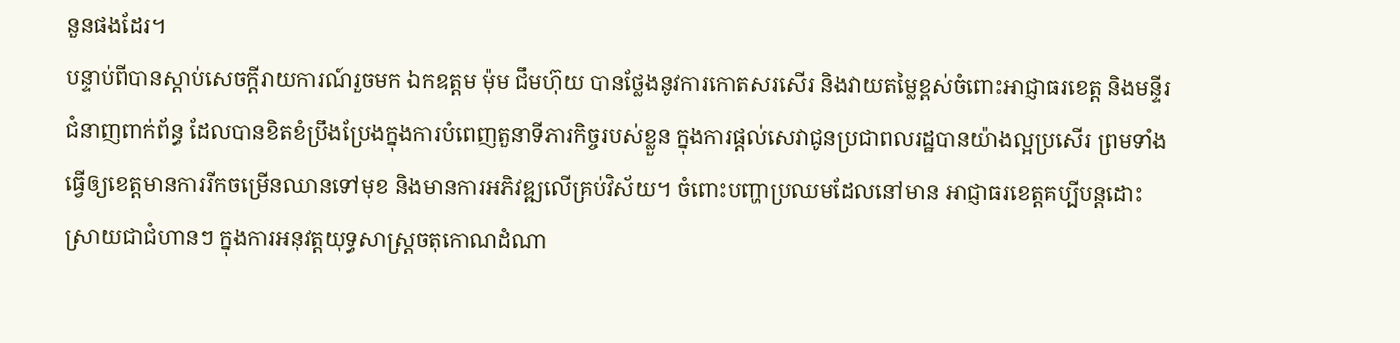នួនផងដែរ។
បន្ទាប់ពីបានស្តាប់សេចក្តីរាយការណ៍រួចមក ឯកឧត្តម ម៉ុម ជឹមហ៊ុយ បានថ្លែងនូវការកោតសរសើរ និងវាយតម្លៃខ្ពស់ចំពោះអាជ្ញាធរខេត្ត និងមន្ទីរជំនាញពាក់ព័ន្ធ ដែលបានខិតខំប្រឹងប្រែងក្នុងការបំពេញតួនាទីភារកិច្ចរបស់ខ្លួន ក្នុងការផ្តល់សេវាជូនប្រជាពលរដ្ឋបានយ៉ាងល្អប្រសើរ ព្រមទាំងធ្វើឲ្យខេត្តមានការរីកចម្រើនឈានទៅមុខ និងមានការអភិវឌ្ឍលើគ្រប់វិស័យ។ ចំពោះបញ្ហាប្រឈមដែលនៅមាន អាជ្ញាធរខេត្តគប្បីបន្តដោះស្រាយជាជំហានៗ ក្នុងការអនុវត្តយុទ្ធសាស្ត្រចតុកោណដំណា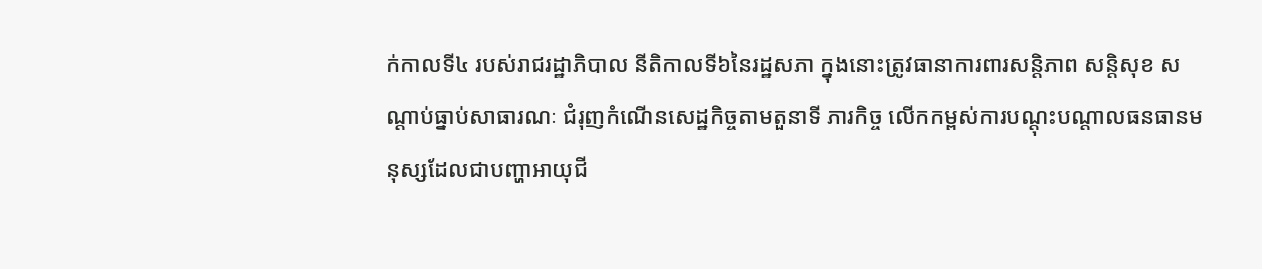ក់កាលទី៤ របស់រាជរដ្ឋាភិបាល នីតិកាលទី៦នៃរដ្ឋសភា ក្នុងនោះត្រូវធានាការពារសន្តិភាព សន្តិសុខ សណ្តាប់ធ្នាប់សាធារណៈ ជំរុញកំណើនសេដ្ឋកិច្ចតាមតួនាទី ភារកិច្ច លើកកម្ពស់ការបណ្តុះបណ្តាលធនធានមនុស្សដែលជាបញ្ហាអាយុជី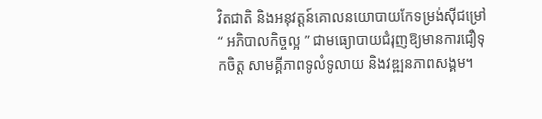វិតជាតិ និងអនុវត្តន៍គោលនយោបាយកែទម្រង់ស៊ីជម្រៅ “ អភិបាលកិច្ចល្អ ” ជាមធ្យោបាយជំរុញឱ្យមានការជឿទុកចិត្ត សាមគ្គីភាពទូលំទូលាយ និងវឌ្ឍនភាពសង្គម។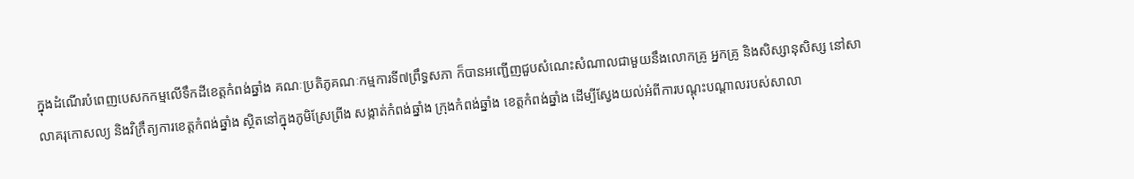ក្នុងដំណើរបំពេញបេសកកម្មលើទឹកដីខេត្តកំពង់ឆ្នាំង គណៈប្រតិភូគណៈកម្មការទី៧ព្រឹទ្ធសភា ក៏បានអញ្ជើញជួបសំណេះសំណាលជាមួយនឹងលោកគ្រូ អ្នកគ្រូ និងសិស្សានុសិស្ស នៅសាលាគរុកោសល្យ និងវិក្រឹត្យការខេត្តកំពង់ឆ្នាំង ស្ថិតនៅក្នុងភូមិស្រែព្រីង សង្កាត់កំពង់ឆ្នាំង ក្រុងកំពង់ឆ្នាំង ខេត្តកំពង់ឆ្នាំង ដើម្បីស្វែងយល់អំពីការបណ្តុះបណ្តាលរបស់សាលា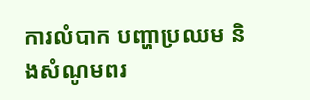ការលំបាក បញ្ហាប្រឈម និងសំណូមពរ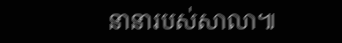នានារបស់សាលា៕